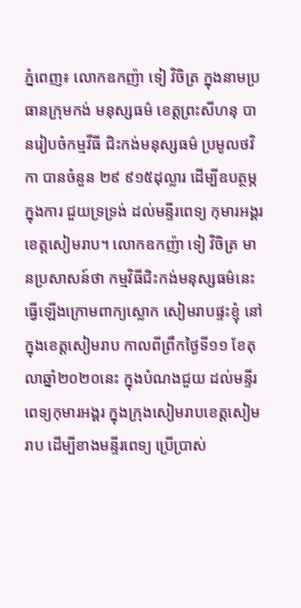ភ្នំពេញ៖ លោកឧកញ៉ា ទៀ វិចិត្រ ក្នុងនាមប្រធានក្រុមកង់ មនុស្សធម៌ ខេត្តព្រះសីហនុ បានរៀបចំកម្មវីធី ជិះកង់មនុស្សធម៌ ប្រមូលថវិកា បានចំនួន ២៩ ៩១៥ដុល្លារ ដើម្បីឧបត្ថម្ភ ក្នុងការ ជួយទ្រទ្រង់ ដល់មន្ទីរពេទ្យ កុមារអង្គរ ខេត្តសៀមរាប។ លោកឧកញ៉ា ទៀ វិចិត្រ មានប្រសាសន៍ថា កម្មវិធីជិះកង់មនុស្សធម៌នេះ ធ្វើឡើងក្រោមពាក្យស្លោក សៀមរាបផ្ទះខ្ញុំ នៅក្នុងខេត្តសៀមរាប កាលពីព្រឹកថ្ងៃទី១១ ខែតុលាឆ្នាំ២០២០នេះ ក្នុងបំណងជួយ ដល់មន្ទីរពេទ្យកុមារអង្គរ ក្នុងក្រុងសៀមរាបខេត្តសៀមរាប ដើម្បីខាងមន្ទីរពេទ្យ ប្រើប្រាស់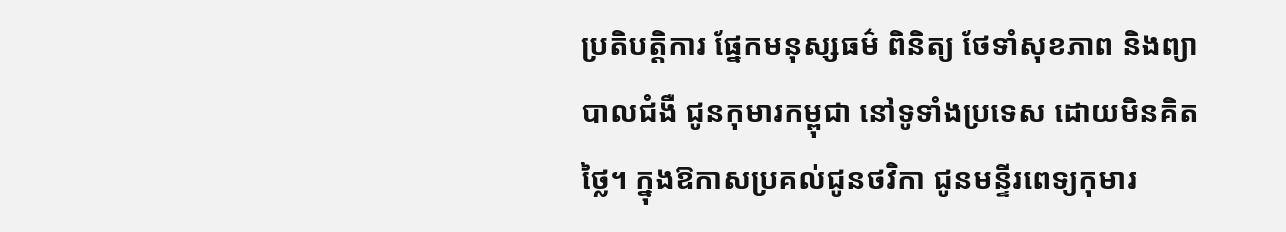ប្រតិបត្តិការ ផ្នែកមនុស្សធម៌ ពិនិត្យ ថែទាំសុខភាព និងព្យាបាលជំងឺ ជូនកុមារកម្ពុជា នៅទូទាំងប្រទេស ដោយមិនគិតថ្លៃ។ ក្នុងឱកាសប្រគល់ជូនថវិកា ជូនមន្ទីរពេទ្យកុមារ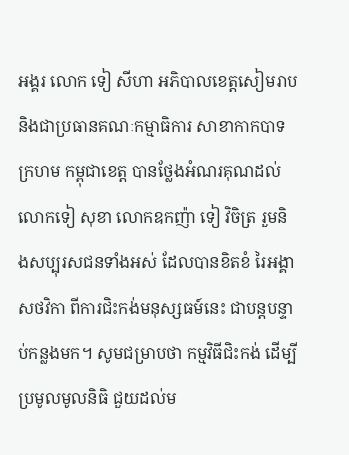អង្គរ លោក ទៀ សីហា អភិបាលខេត្តសៀមរាប និងជាប្រធានគណៈកម្មាធិការ សាខាកាកបាទក្រហម កម្ពុជាខេត្ត បានថ្លែងអំណរគុណដល់ លោកទៀ សុខា លោកឧកញ៉ា ទៀ វិចិត្រ រួមនិងសប្បុរសជនទាំងអស់ ដែលបានខិតខំ រៃអង្គាសថវិកា ពីការជិះកង់មនុស្សធម៍នេះ ជាបន្តបន្ទាប់កន្លងមក។ សូមជម្រាបថា កម្មវិធីជិះកង់ ដើម្បីប្រមូលមូលនិធិ ជួយដល់ម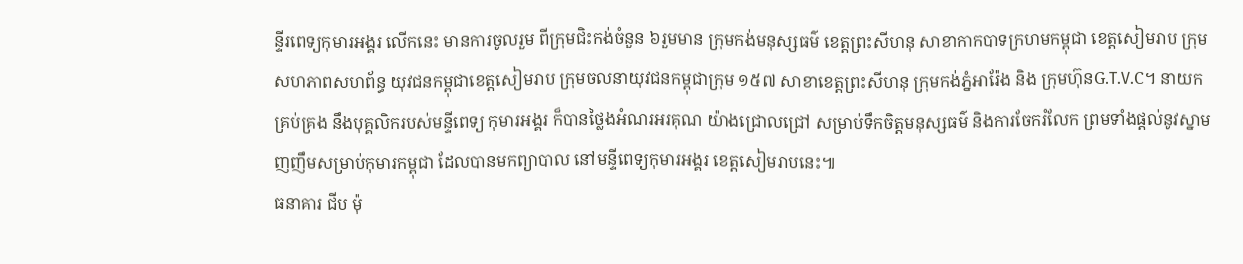ន្ទីរពេទ្យកុមារអង្គរ លើកនេះ មានការចូលរួម ពីក្រុមជិះកង់ចំនួន ៦រួមមាន ក្រុមកង់មនុស្សធម៌ ខេត្តព្រះសីហនុ សាខាកាកបាទក្រហមកម្ពុជា ខេត្តសៀមរាប ក្រុមសហភាពសហព័ន្ធ យុវជនកម្ពុជាខេត្តសៀមរាប ក្រុមចលនាយុវជនកម្ពុជាក្រុម ១៥៧ សាខាខេត្តព្រះសីហនុ ក្រុមកង់ភ្នំអារ៉ែង និង ក្រុមហ៊ុនG.T.V.C។ នាយកគ្រប់គ្រង នឹងបុគ្គលិករបស់មន្ទីពេទ្យ កុមារអង្គរ ក៏បានថ្លៃងអំណរអរគុណ យ៉ាងជ្រោលជ្រៅ សម្រាប់ទឹកចិត្តមនុស្សធម៌ និងការចែករំលែក ព្រមទាំងផ្ដល់នូវស្នាមញញឹមសម្រាប់កុមារកម្ពុជា ដែលបានមកព្យាបាល នៅមន្ទីពេទ្យកុមារអង្គរ ខេត្តសៀមរាបនេះ៕
ធនាគារ ជីប ម៉ុ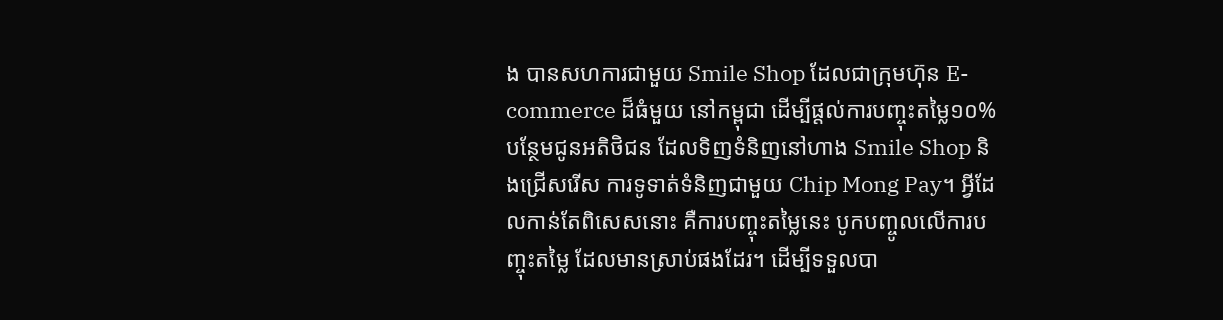ង បានសហការជាមួយ Smile Shop ដែលជាក្រុមហ៊ុន E-commerce ដ៏ធំមួយ នៅកម្ពុជា ដើម្បីផ្តល់ការបញ្ចុះតម្លៃ១០% បន្ថែមជូនអតិថិជន ដែលទិញទំនិញនៅហាង Smile Shop និងជ្រើសរើស ការទូទាត់ទំនិញជាមួយ Chip Mong Pay។ អ្វីដែលកាន់តែពិសេសនោះ គឺការបញ្ចុះតម្លៃនេះ បូកបញ្ចូលលើការបញ្ចុះតម្លៃ ដែលមានស្រាប់ផងដែរ។ ដើម្បីទទួលបា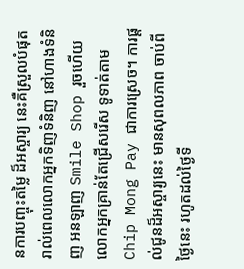នការបញ្ចុះតម្លៃ ដ៏អស្ចារ្យ នេះគឺស្រួលបំផុត រាល់ពេលលោកអ្នកទិញទំនិញ នៅហាងទំនិញ អនឡាញ Smile Shop រួចហើយលោកអ្នកគ្រាន់តែជ្រើសរើស ទូទាត់តាម Chip Mong Pay ជាការស្រេច។ ការផ្តល់ជូនដ៏អស្ចារ្យនេះ មានសុពលភាព ចាប់ពីថ្ងៃនេះ រហូតដល់ថ្ងៃទី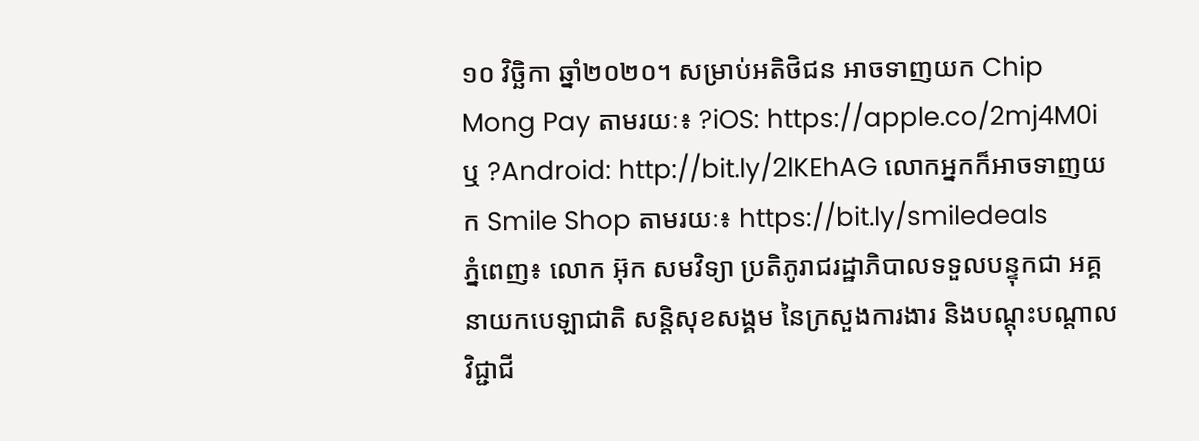១០ វិច្ឆិកា ឆ្នាំ២០២០។ សម្រាប់អតិថិជន អាចទាញយក Chip Mong Pay តាមរយៈ៖ ?iOS: https://apple.co/2mj4M0i ឬ ?Android: http://bit.ly/2lKEhAG លោកអ្នកក៏អាចទាញយក Smile Shop តាមរយៈ៖ https://bit.ly/smiledeals
ភ្នំពេញ៖ លោក អ៊ុក សមវិទ្យា ប្រតិភូរាជរដ្ឋាភិបាលទទួលបន្ទុកជា អគ្គនាយកបេឡាជាតិ សន្តិសុខសង្គម នៃក្រសួងការងារ និងបណ្តុះបណ្តាលវិជ្ជាជី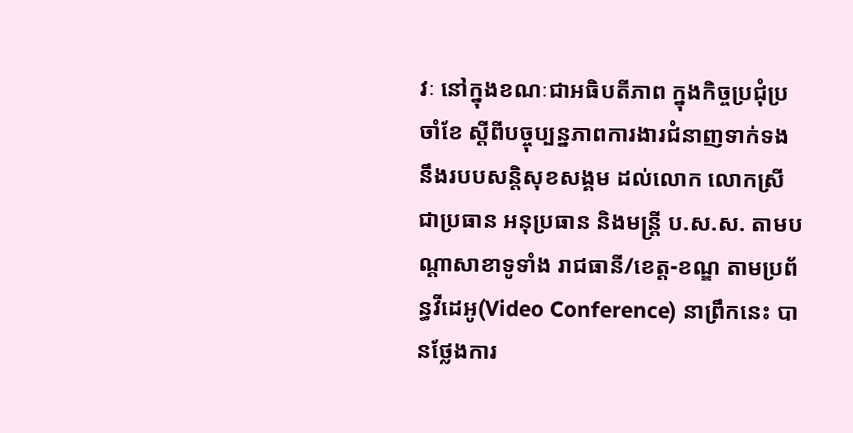វៈ នៅក្នុងខណៈជាអធិបតីភាព ក្នុងកិច្ចប្រជុំប្រចាំខែ ស្តីពីបច្ចុប្បន្នភាពការងារជំនាញទាក់ទង នឹងរបបសន្តិសុខសង្គម ដល់លោក លោកស្រី ជាប្រធាន អនុប្រធាន និងមន្រ្តី ប.ស.ស. តាមបណ្តាសាខាទូទាំង រាជធានី/ខេត្ត-ខណ្ឌ តាមប្រព័ន្ធវីដេអូ(Video Conference) នាព្រឹកនេះ បានថ្លែងការ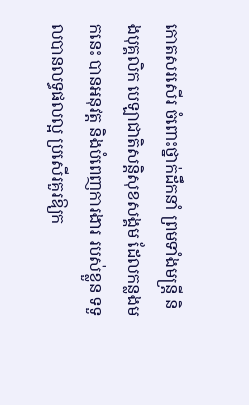កោតសរសើរ ចំពោះថ្នាក់ដឹកនាំ ព្រមទាំងមន្រ្តី និងបុគ្គលិក បេឡាជាតិសន្តិសុខសង្គម ដែលកន្លងមកនេះ បានអនុវត្ត និងបំពេញការងារ របស់ខ្លួន ទទួលបានលទ្ធផលល្អ ប្រសើរគួរឱ្យក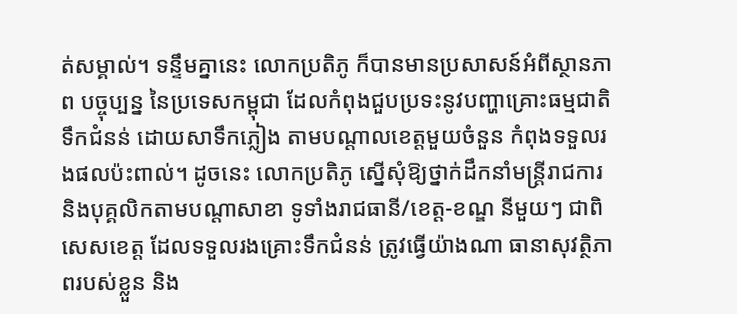ត់សម្គាល់។ ទន្ទឹមគ្នានេះ លោកប្រតិភូ ក៏បានមានប្រសាសន៍អំពីស្ថានភាព បច្ចុប្បន្ន នៃប្រទេសកម្ពុជា ដែលកំពុងជួបប្រទះនូវបញ្ហាគ្រោះធម្មជាតិទឹកជំនន់ ដោយសាទឹកភ្លៀង តាមបណ្តាលខេត្តមួយចំនួន កំពុងទទួលរងផលប៉ះពាល់។ ដូចនេះ លោកប្រតិភូ ស្នើសុំឱ្យថ្នាក់ដឹកនាំមន្ត្រីរាជការ និងបុគ្គលិកតាមបណ្តាសាខា ទូទាំងរាជធានី/ខេត្ត-ខណ្ឌ នីមួយៗ ជាពិសេសខេត្ត ដែលទទួលរងគ្រោះទឹកជំនន់ ត្រូវធ្វើយ៉ាងណា ធានាសុវត្ថិភាពរបស់ខ្លួន និង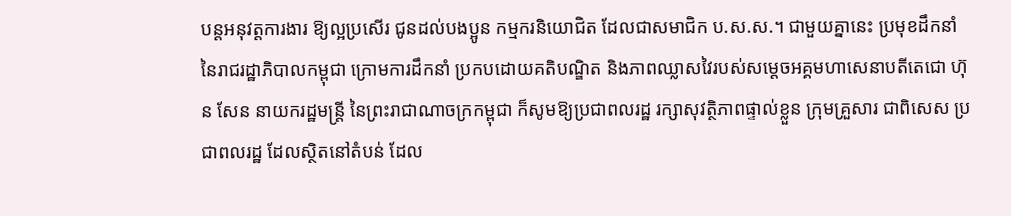បន្តអនុវត្តការងារ ឱ្យល្អប្រសើរ ជូនដល់បងប្អូន កម្មករនិយោជិត ដែលជាសមាជិក ប.ស.ស.។ ជាមួយគ្នានេះ ប្រមុខដឹកនាំ នៃរាជរដ្ឋាភិបាលកម្ពុជា ក្រោមការដឹកនាំ ប្រកបដោយគតិបណ្ឌិត និងភាពឈ្លាសវៃរបស់សម្តេចអគ្គមហាសេនាបតីតេជោ ហ៊ុន សែន នាយករដ្ឋមន្រ្តី នៃព្រះរាជាណាចក្រកម្ពុជា ក៏សូមឱ្យប្រជាពលរដ្ឋ រក្សាសុវត្ថិភាពផ្ទាល់ខ្លួន ក្រុមគ្រួសារ ជាពិសេស ប្រជាពលរដ្ឋ ដែលស្ថិតនៅតំបន់ ដែល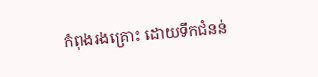កំពុងរងគ្រោះ ដោយទឹកជំនន់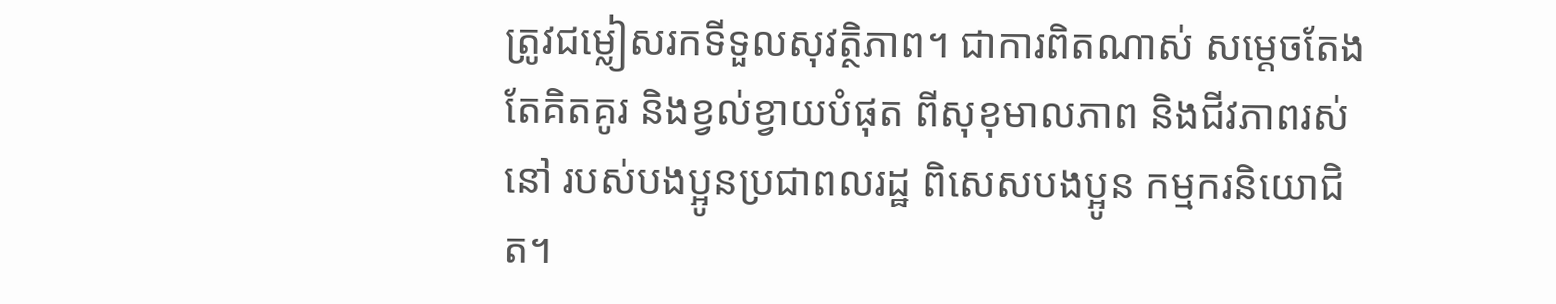ត្រូវជម្លៀសរកទីទួលសុវត្ថិភាព។ ជាការពិតណាស់ សម្តេចតែងតែគិតគូរ និងខ្វល់ខ្វាយបំផុត ពីសុខុមាលភាព និងជីវភាពរស់នៅ របស់បងប្អូនប្រជាពលរដ្ឋ ពិសេសបងប្អូន កម្មករនិយោជិត។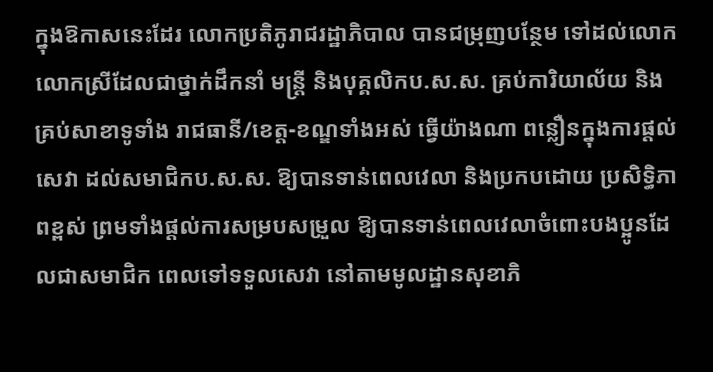ក្នុងឱកាសនេះដែរ លោកប្រតិភូរាជរដ្ឋាភិបាល បានជម្រុញបន្ថែម ទៅដល់លោក លោកស្រីដែលជាថ្នាក់ដឹកនាំ មន្រ្តី និងបុគ្គលិកប.ស.ស. គ្រប់ការិយាល័យ និងគ្រប់សាខាទូទាំង រាជធានី/ខេត្ត-ខណ្ឌទាំងអស់ ធ្វើយ៉ាងណា ពន្លឿនក្នុងការផ្តល់សេវា ដល់សមាជិកប.ស.ស. ឱ្យបានទាន់ពេលវេលា និងប្រកបដោយ ប្រសិទ្ធិភាពខ្ពស់ ព្រមទាំងផ្តល់ការសម្របសម្រួល ឱ្យបានទាន់ពេលវេលាចំពោះបងប្អូនដែលជាសមាជិក ពេលទៅទទួលសេវា នៅតាមមូលដ្ឋានសុខាភិ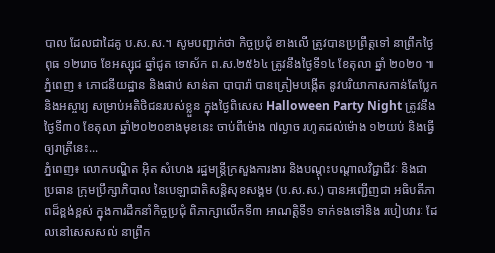បាល ដែលជាដៃគូ ប.ស.ស.។ សូមបញ្ជាក់ថា កិច្ចប្រជុំ ខាងលើ ត្រូវបានប្រព្រឹត្តទៅ នាព្រឹកថ្ងៃពុធ ១២រោច ខែអស្សុជ ឆ្នាំជូត ទោស័ក ព.ស.២៥៦៤ ត្រូវនឹងថ្ងៃទី១៤ ខែតុលា ឆ្នាំ ២០២០ ៕
ភ្នំពេញ ៖ ភោជនីយដ្ឋាន និងផាប់ សាន់តា បាបារ៉ា បានត្រៀមបង្កើត នូវបរិយាកាសកាន់តែប្លែក និងអស្ចារ្យ សម្រាប់អតិថិជនរបស់ខ្លួន ក្នុងថ្ងៃពិសេស Halloween Party Night ត្រូវនឹងថ្ងៃទី៣០ ខែតុលា ឆ្នាំ២០២០ខាងមុខនេះ ចាប់ពីម៉ោង ៧ល្ងាច រហូតដល់ម៉ោង ១២យប់ និងធ្វើឲ្យរាត្រីនេះ...
ភ្នំពេញ៖ លោកបណ្ឌិត អ៊ិត សំហេង រដ្ឋមន្រ្តីក្រសួងការងារ និងបណ្តុះបណ្តាលវិជ្ជាជីវៈ និងជាប្រធាន ក្រុមប្រឹក្សាភិបាល នៃបេឡាជាតិសន្តិសុខសង្គម (ប.ស.ស.) បានអញ្ជើញជា អធិបតីភាពដ៏ខ្ពង់ខ្ពស់ ក្នុងការដឹកនាំកិច្ចប្រជុំ ពិភាក្សាលើកទី៣ អាណត្តិទី១ ទាក់ទងទៅនិង របៀបវារៈ ដែលនៅសេសសល់ នាព្រឹក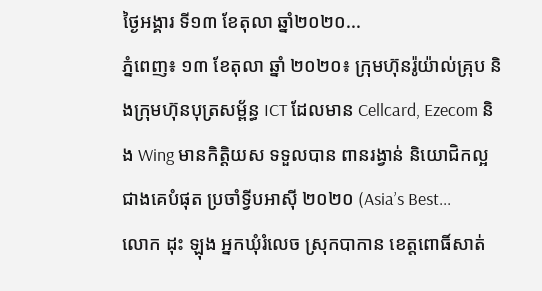ថ្ងៃអង្គារ ទី១៣ ខែតុលា ឆ្នាំ២០២០...
ភ្នំពេញ៖ ១៣ ខែតុលា ឆ្នាំ ២០២០៖ ក្រុមហ៊ុនរ៉ូយ៉ាល់គ្រុប និងក្រុមហ៊ុនបុត្រសម្ព័ន្ធ ICT ដែលមាន Cellcard, Ezecom និង Wing មានកិត្តិយស ទទួលបាន ពានរង្វាន់ និយោជិកល្អ ជាងគេបំផុត ប្រចាំទ្វីបអាស៊ី ២០២០ (Asia’s Best...
លោក ដុះ ឡុង អ្នកឃុំរំលេច ស្រុកបាកាន ខេត្តពោធិ៍សាត់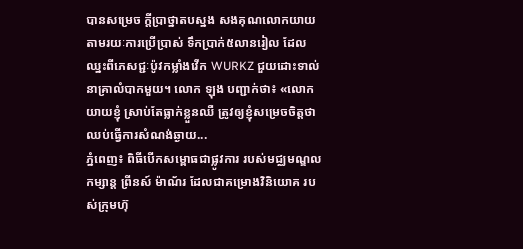បានសម្រេច ក្តីប្រាថ្នាតបស្នង សងគុណលោកយាយ តាមរយៈការប្រើប្រាស់ ទឹកប្រាក់៥លានរៀល ដែលឈ្នះពីភេសជ្ជៈប៉ូវកម្លាំងវើក WURKZ ជួយដោះទាល់ នាគ្រាលំបាកមួយ។ លោក ឡុង បញ្ជាក់ថា៖ «លោកយាយខ្ញុំ ស្រាប់តែធ្លាក់ខ្លួនឈឺ ត្រូវឲ្យខ្ញុំសម្រេចចិត្តថា ឈប់ធ្វើការសំណង់ឆ្ងាយ...
ភ្នំពេញ៖ ពិធីបើកសម្ពោធជាផ្លូវការ របស់មជ្ឈមណ្ឌលកម្សាន្ត ព្រីនស៍ ម៉ាណ័រ ដែលជាគម្រោងវិនិយោគ របស់ក្រុមហ៊ុ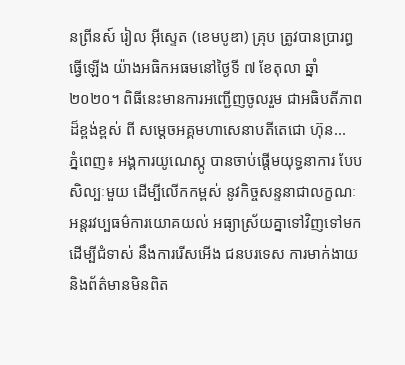នព្រីនស៍ រៀល អ៊ីស្ទេត (ខេមបូឌា) គ្រុប ត្រូវបានប្រារព្ធធ្វើឡើង យ៉ាងអធិកអធមនៅថ្ងៃទី ៧ ខែតុលា ឆ្នាំ ២០២០។ ពិធីនេះមានការអញ្ជើញចូលរួម ជាអធិបតីភាពដ៏ខ្ពង់ខ្ពស់ ពី សម្តេចអគ្គមហាសេនាបតីតេជោ ហ៊ុន...
ភ្នំពេញ៖ អង្គការយូណេស្កូ បានចាប់ផ្តើមយុទ្ធនាការ បែបសិល្បៈមួយ ដើម្បីលើកកម្ពស់ នូវកិច្ចសន្ទនាជាលក្ខណៈ អន្តរវប្បធម៌ការយោគយល់ អធ្យាស្រ័យគ្នាទៅវិញទៅមក ដើម្បីជំទាស់ នឹងការរើសអើង ជនបរទេស ការមាក់ងាយ និងព័ត៌មានមិនពិត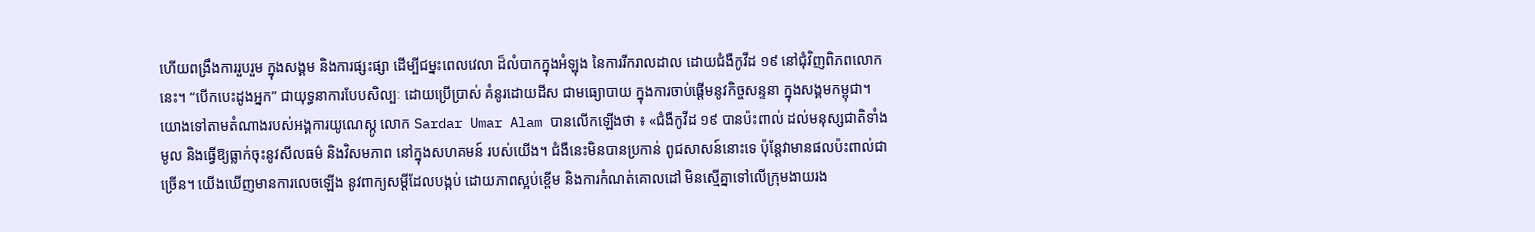ហើយពង្រឹងការរួបរួម ក្នុងសង្គម និងការផ្សះផ្សា ដើម្បីជម្នះពេលវេលា ដ៏លំបាកក្នុងអំឡុង នៃការរីករាលដាល ដោយជំងឺកូវីដ ១៩ នៅជុំវិញពិភពលោកនេះ។ “បើកបេះដូងអ្នក” ជាយុទ្ធនាការបែបសិល្បៈ ដោយប្រើប្រាស់ គំនូរដោយដីស ជាមធ្យោបាយ ក្នុងការចាប់ផ្តើមនូវកិច្ចសន្ទនា ក្នុងសង្គមកម្ពុជា។ យោងទៅតាមតំណាងរបស់អង្គការយូណេស្កូ លោក Sardar Umar Alam បានលើកឡើងថា ៖ «ជំងឺកូវីដ ១៩ បានប៉ះពាល់ ដល់មនុស្សជាតិទាំងមូល និងធ្វើឱ្យធ្លាក់ចុះនូវសីលធម៌ និងវិសមភាព នៅក្នុងសហគមន៍ របស់យើង។ ជំងឺនេះមិនបានប្រកាន់ ពូជសាសន៍នោះទេ ប៉ុន្តែវាមានផលប៉ះពាល់ជាច្រើន។ យើងឃើញមានការលេចឡើង នូវពាក្យសម្តីដែលបង្កប់ ដោយភាពស្អប់ខ្ពើម និងការកំណត់គោលដៅ មិនស្មើគ្នាទៅលើក្រុមងាយរង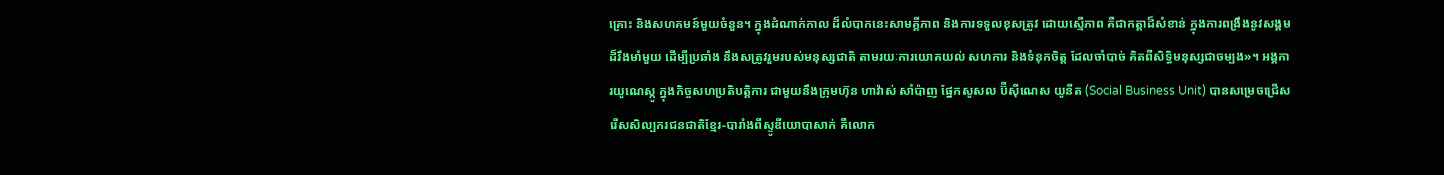គ្រោះ និងសហគមន៍មួយចំនួន។ ក្នុងដំណាក់កាល ដ៏លំបាកនេះសាមគ្គីភាព និងការទទួលខុសត្រូវ ដោយស្មើភាព គឺជាកត្តាដ៏សំខាន់ ក្នុងការពង្រឹងនូវសង្គម ដ៏រឹងមាំមួយ ដើម្បីប្រឆាំង នឹងសត្រូវរួមរបស់មនុស្សជាតិ តាមរយៈការយោគយល់ សហការ និងទំនុកចិត្ត ដែលចាំបាច់ គិតពីសិទ្ធិមនុស្សជាចម្បង»។ អង្គការយូណេស្កូ ក្នុងកិច្ចសហប្រតិបត្តិការ ជាមួយនឹងក្រុមហ៊ុន ហាវ៉ាស់ សាំប៉ាញ ផ្នែកសូសល ប៊ីស៊ីណេស យូនីត (Social Business Unit) បានសម្រេចជ្រើសរើសសិល្បករជនជាតិខ្មែរ-បារាំងពីស្ទូឌីយោបាសាក់ គឺលោក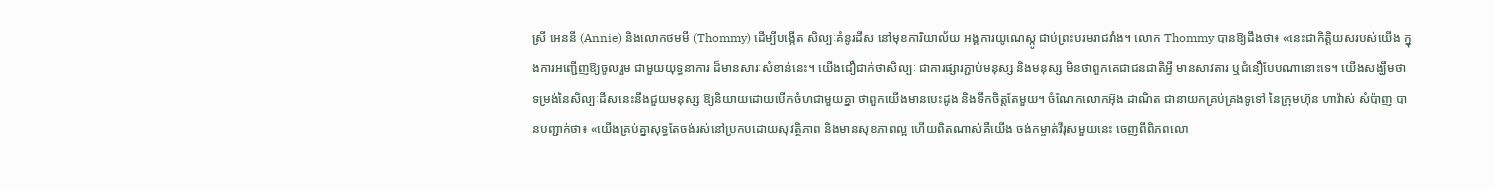ស្រី អេននី (Annie) និងលោកថមមី (Thommy) ដើម្បីបង្កើត សិល្បៈគំនូរដីស នៅមុខការិយាល័យ អង្គការយូណេស្កូ ជាប់ព្រះបរមរាជវាំង។ លោក Thommy បានឱ្យដឹងថា៖ «នេះជាកិត្តិយសរបស់យើង ក្នុងការអញ្ជើញឱ្យចូលរួម ជាមួយយុទ្ធនាការ ដ៏មានសារៈសំខាន់នេះ។ យើងជឿជាក់ថាសិល្បៈ ជាការផ្សារភ្ជាប់មនុស្ស និងមនុស្ស មិនថាពួកគេជាជនជាតិអ្វី មានសាវតារ ឬជំនឿបែបណានោះទេ។ យើងសង្ឃឹមថា ទម្រង់នៃសិល្បៈដីសនេះនឹងជួយមនុស្ស ឱ្យនិយាយដោយបើកចំហជាមួយគ្នា ថាពួកយើងមានបេះដូង និងទឹកចិត្តតែមួយ។ ចំណែកលោកអ៊ុង ដាណិត ជានាយកគ្រប់គ្រងទូទៅ នៃក្រុមហ៊ុន ហាវ៉ាស់ សំប៉ាញ បានបញ្ជាក់ថា៖ «យើងគ្រប់គ្នាសុទ្ធតែចង់រស់នៅប្រកបដោយសុវត្ថិភាព និងមានសុខភាពល្អ ហើយពិតណាស់គឺយើង ចង់កម្ចាត់វីរុសមួយនេះ ចេញពីពិភពលោ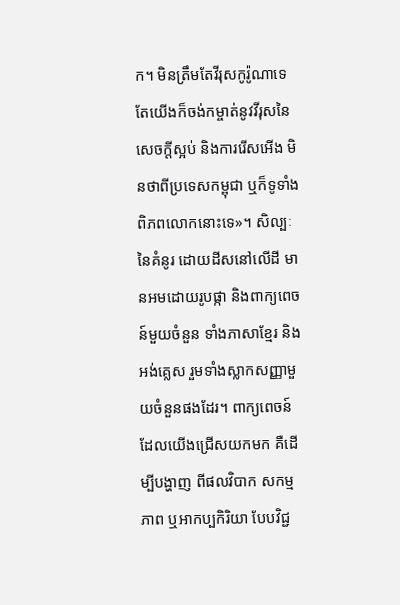ក។ មិនត្រឹមតែវីរុសកូរ៉ូណាទេ តែយើងក៏ចង់កម្ចាត់នូវវីរុសនៃសេចក្តីស្អប់ និងការរើសអើង មិនថាពីប្រទេសកម្ពុជា ឬក៏ទូទាំងពិភពលោកនោះទេ»។ សិល្បៈនៃគំនូរ ដោយដីសនៅលើដី មានអមដោយរូបផ្កា និងពាក្យពេចន៍មួយចំនួន ទាំងភាសាខ្មែរ និងអង់គ្លេស រួមទាំងស្លាកសញ្ញាមួយចំនួនផងដែរ។ ពាក្យពេចន៍ដែលយើងជ្រើសយកមក គឺដើម្បីបង្ហាញ ពីផលវិបាក សកម្មភាព ឬអាកប្បកិរិយា បែបវិជ្ជ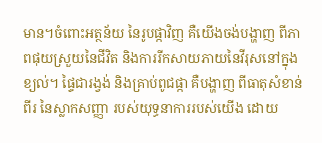មាន។ចំពោះអត្ថន័យ នៃរូបផ្កាវិញ គឺយើងចង់បង្ហាញ ពីភាពផុយស្រួយនៃជីវិត និងការរីកសាយភាយនៃវីរុសនៅក្នុងខ្យល់។ ផ្ទៃជារង្វង់ និងគ្រាប់ពូជផ្កា គឺបង្ហាញ ពីធាតុសំខាន់ពីរ នៃស្លាកសញ្ញា របស់យុទ្ធនាការរបស់យើង ដោយ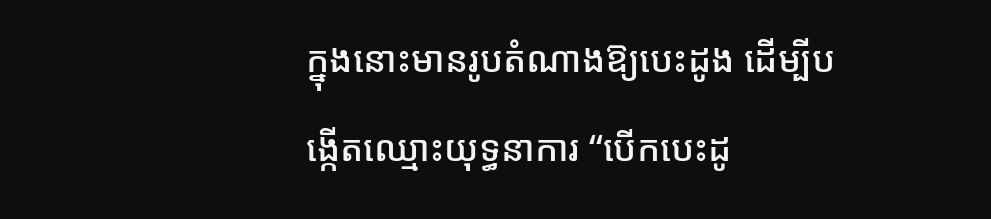ក្នុងនោះមានរូបតំណាងឱ្យបេះដូង ដើម្បីបង្កើតឈ្មោះយុទ្ធនាការ “បើកបេះដូ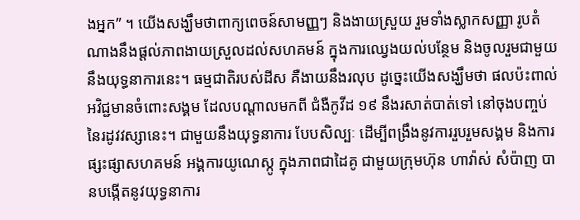ងអ្នក” ។ យើងសង្ឃឹមថាពាក្យពេចន៍សាមញ្ញៗ និងងាយស្រួយ រួមទាំងស្លាកសញ្ញា រូបតំណាងនឹងផ្តល់ភាពងាយស្រួលដល់សហគមន៍ ក្នុងការឈ្វេងយល់បន្ថែម និងចូលរួមជាមួយនឹងយុទ្ធនាការនេះ។ ធម្មជាតិរបស់ដីស គឺងាយនឹងរលុប ដូច្នេះយើងសង្ឃឹមថា ផលប៉ះពាល់ អវិជ្ជមានចំពោះសង្គម ដែលបណ្តាលមកពី ជំងឺកូវីដ ១៩ នឹងរសាត់បាត់ទៅ នៅចុងបញ្ចប់ នៃរដូវវស្សានេះ។ ជាមួយនឹងយុទ្ធនាការ បែបសិល្បៈ ដើម្បីពង្រឹងនូវការរួបរួមសង្គម និងការផ្សះផ្សាសហគមន៍ អង្គការយូណេស្កូ ក្នុងភាពជាដៃគូ ជាមួយក្រុមហ៊ុន ហាវ៉ាស់ សំប៉ាញ បានបង្កើតនូវយុទ្ធនាការ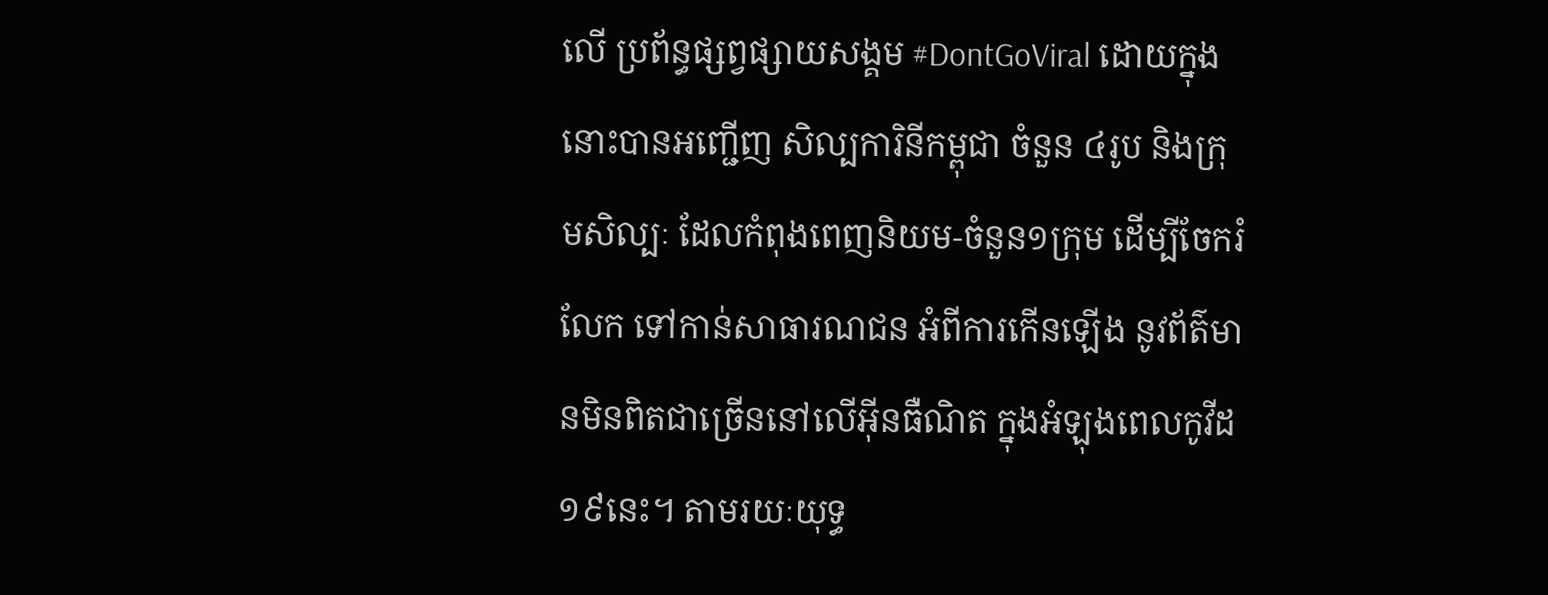លើ ប្រព័ន្ធផ្សព្វផ្សាយសង្គម #DontGoViral ដោយក្នុងនោះបានអញ្ជើញ សិល្បការិនីកម្ពុជា ចំនួន ៤រូប និងក្រុមសិល្បៈ ដែលកំពុងពេញនិយម-ចំនួន១ក្រុម ដើម្បីចែករំលែក ទៅកាន់សាធារណជន អំពីការកើនឡើង នូវព័ត៌មានមិនពិតជាច្រើននៅលើអ៊ីនធឺណិត ក្នុងអំឡុងពេលកូវីដ១៩នេះ។ តាមរយៈយុទ្ធ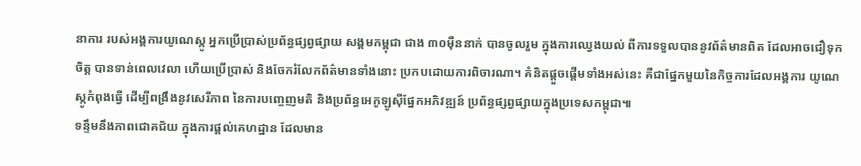នាការ របស់អង្គការយូណេស្កូ អ្នកប្រើប្រាស់ប្រព័ន្ធផ្សព្វផ្សាយ សង្គមកម្ពុជា ជាង ៣០ម៉ឺននាក់ បានចូលរួម ក្នុងការឈ្វេងយល់ ពីការទទួលបាននូវព័ត៌មានពិត ដែលអាចជឿទុកចិត្ត បានទាន់ពេលវេលា ហើយប្រើប្រាស់ និងចែករំលែកព័ត៌មានទាំងនោះ ប្រកបដោយការពិចារណា។ គំនិតផ្តួចផ្តើមទាំងអស់នេះ គឺជាផ្នែកមួយនៃកិច្ចការដែលអង្គការ យូណេស្កូកំពុងធ្វើ ដើម្បីពង្រឹងនូវសេរីភាព នៃការបញ្ចេញមតិ និងប្រព័ន្ធអេកូឡូស៊ីផ្នែកអភិវឌ្ឍន៍ ប្រព័ន្ធផ្សព្វផ្សាយក្នុងប្រទេសកម្ពុជា៕
ទន្ទឹមនឹងភាពជោគជ័យ ក្នុងការផ្តល់គេហដ្ឋាន ដែលមាន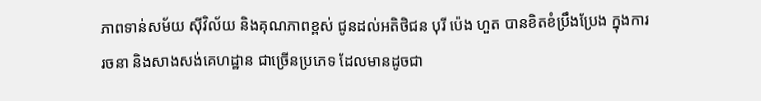ភាពទាន់សម័យ ស៊ីវិល័យ និងគុណភាពខ្ពស់ ជូនដល់អតិថិជន បុរី ប៉េង ហួត បានខិតខំប្រឹងប្រែង ក្នុងការរចនា និងសាងសង់គេហដ្ឋាន ជាច្រើនប្រភេទ ដែលមានដូចជា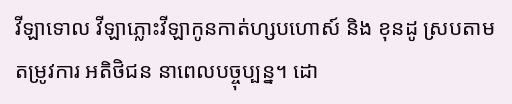វីឡាទោល វីឡាភ្លោះវីឡាកូនកាត់ហ្សបហោស៍ និង ខុនដូ ស្របតាមតម្រូវការ អតិថិជន នាពេលបច្ចុប្បន្ន។ ដោ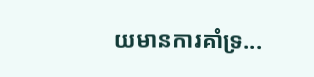យមានការគាំទ្រ...